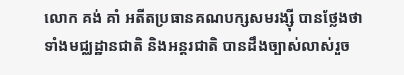លោក គង់ គាំ អតីតប្រធានគណបក្សសមរង្ស៊ី បានថ្លែងថា ទាំងមជ្ឈដ្ឋានជាតិ និងអន្តរជាតិ បានដឹងច្បាស់លាស់រួច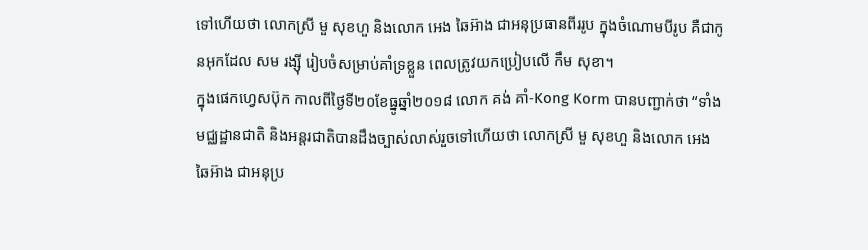ទៅហើយថា លោកស្រី មួ សុខហួ និងលោក អេង ឆៃអ៊ាង ជាអនុប្រធានពីររូប ក្នុងចំណោមបីរូប គឺជាកូនអុកដែល សម រង្ស៊ី រៀបចំសម្រាប់គាំទ្រខ្លួន ពេលត្រូវយកប្រៀបលើ កឹម សុខា។
ក្នុងផេកហ្វេសប៊ុក កាលពីថ្ងៃទី២០ខែធ្នូឆ្នាំ២០១៨ លោក គង់ គាំ-Kong Korm បានបញ្ជាក់ថា “ទាំងមជ្ឈដ្ឋានជាតិ និងអន្តរជាតិបានដឹងច្បាស់លាស់រួចទៅហើយថា លោកស្រី មួ សុខហួ និងលោក អេង ឆៃអ៊ាង ជាអនុប្រ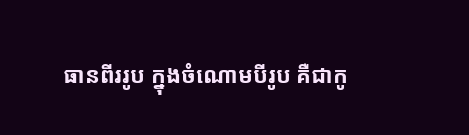ធានពីររូប ក្នុងចំណោមបីរូប គឺជាកូ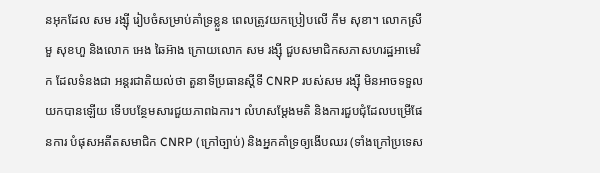នអុកដែល សម រង្ស៊ី រៀបចំសម្រាប់គាំទ្រខ្លួន ពេលត្រូវយកប្រៀបលើ កឹម សុខា។ លោកស្រី មួ សុខហួ និងលោក អេង ឆៃអ៊ាង ក្រោយលោក សម រង្ស៊ី ជួបសមាជិកសភាសហរដ្ឋអាមេរិក ដែលទំនងជា អន្តរជាតិយល់ថា តួនាទីប្រធានស្តីទី CNRP របស់សម រង្ស៊ី មិនអាចទទួលយកបានឡើយ ទើបបន្ថែមសារជួយភាពឯការ។ លំហសម្តែងមតិ និងការជួបជុំដែលបម្រើផែនការ បំផុសអតីតសមាជិក CNRP (ក្រៅច្បាប់) និងអ្នកគាំទ្រឲ្យងើបឈរ (ទាំងក្រៅប្រទេស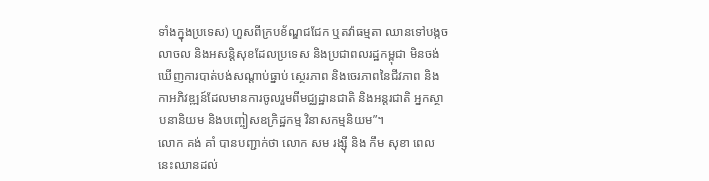ទាំងក្នុងប្រទេស) ហួសពីក្របខ័ណ្ឌជជែក ឬតវ៉ាធម្មតា ឈានទៅបង្កចលាចល និងអសន្តិសុខដែលប្រទេស និងប្រជាពលរដ្ឋកម្ពុជា មិនចង់ឃើញការបាត់បង់សណ្តាប់ធ្នាប់ ស្ថេរភាព និងចេរភាពនៃជីវភាព និងកាអភិវឌ្ឍន៍ដែលមានការចូលរួមពីមជ្ឈដ្ឋានជាតិ និងអន្តរជាតិ អ្នកស្ថាបនានិយម និងបញ្ចៀសឧក្រិដ្ឋកម្ម វិនាសកម្មនិយម”។
លោក គង់ គាំ បានបញ្ជាក់ថា លោក សម រង្ស៊ី និង កឹម សុខា ពេលនេះឈានដល់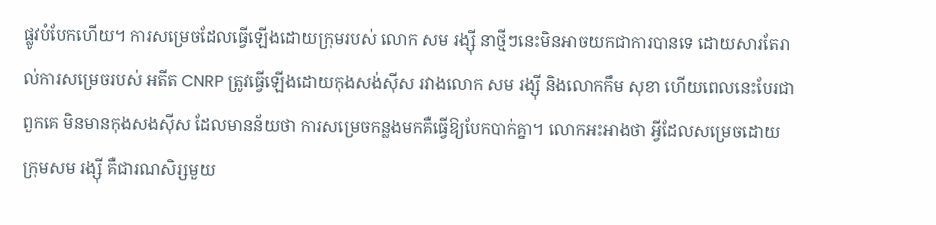ផ្លូវបំបែកហើយ។ ការសម្រេចដែលធ្វើឡើងដោយក្រុមរបស់ លោក សម រង្ស៊ី នាថ្មីៗនេះមិនអាចយកជាការបានទេ ដោយសារតែរាល់ការសម្រេចរបស់ អតីត CNRP ត្រូវធ្វើឡើងដោយកុងសង់ស៊ីស រវាងលោក សម រង្ស៊ី និងលោកកឹម សុខា ហើយពេលនេះបែរជាពួកគេ មិនមានកុងសងស៊ីស ដែលមានន័យថា ការសម្រេចកន្លងមកគឺធ្វើឱ្យបែកបាក់គ្នា។ លោកអះអាងថា អ្វីដែលសម្រេចដោយក្រុមសម រង្ស៊ី គឺជារណសិរ្សមួយ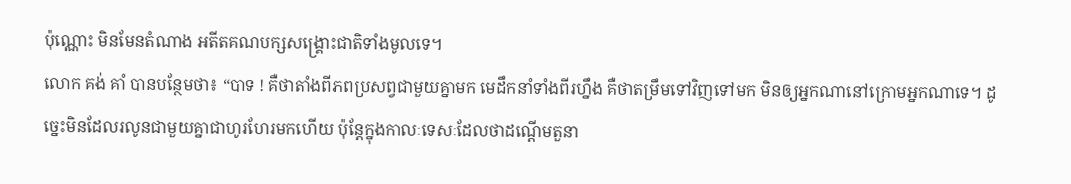ប៉ុណ្ណោះ មិនមែនតំណាង អតីតគណបក្សសង្គ្រោះជាតិទាំងមូលទេ។
លោក គង់ គាំ បានបន្ថែមថា៖ “បាទ ! គឺថាតាំងពីភពប្រសព្វជាមួយគ្នាមក មេដឹកនាំទាំងពីរហ្នឹង គឺថាតម្រឹមទៅវិញទៅមក មិនឲ្យអ្នកណានៅក្រោមអ្នកណាទេ។ ដូច្នេះមិនដែលរលូនជាមួយគ្នាជាហូរហែរមកហើយ ប៉ុន្ដែក្នុងកាលៈទេសៈដែលថាដណ្ដើមតួនា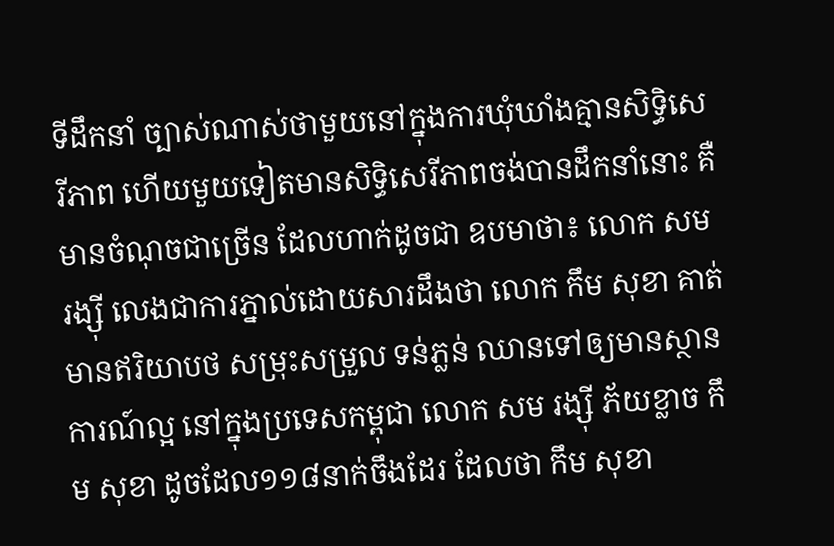ទីដឹកនាំ ច្បាស់ណាស់ថាមួយនៅក្នុងការឃុំឃាំងគ្មានសិទ្ធិសេរីភាព ហើយមួយទៀតមានសិទ្ធិសេរីភាពចង់បានដឹកនាំនោះ គឺមានចំណុចជាច្រើន ដែលហាក់ដូចជា ឧបមាថា៖ លោក សម រង្ស៊ី លេងជាការភ្នាល់ដោយសារដឹងថា លោក កឹម សុខា គាត់មានឥរិយាបថ សម្រុះសម្រួល ទន់ភ្លន់ ឈានទៅឲ្យមានស្ថានការណ៍ល្អ នៅក្នុងប្រទេសកម្ពុជា លោក សម រង្ស៊ី ភ័យខ្លាច កឹម សុខា ដូចដែល១១៨នាក់ចឹងដែរ ដែលថា កឹម សុខា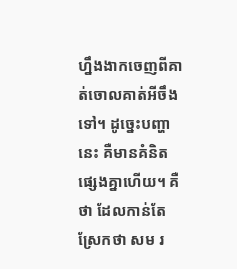ហ្នឹងងាកចេញពីគាត់ចោលគាត់អីចឹងទៅ។ ដូច្នេះបញ្ហានេះ គឺមានគំនិតផ្សេងគ្នាហើយ។ គឺថា ដែលកាន់តែស្រែកថា សម រ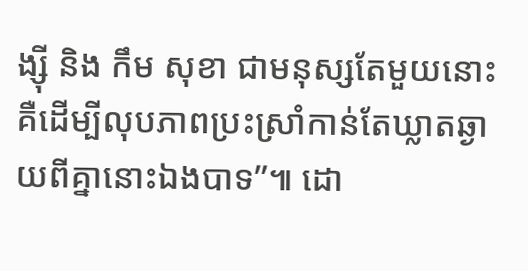ង្ស៊ី និង កឹម សុខា ជាមនុស្សតែមួយនោះ គឺដើម្បីលុបភាពប្រះស្រាំកាន់តែឃ្លាតឆ្ងាយពីគ្នានោះឯងបាទ”៕ ដោ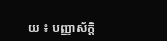យ ៖ បញ្ញាស័ក្តិ